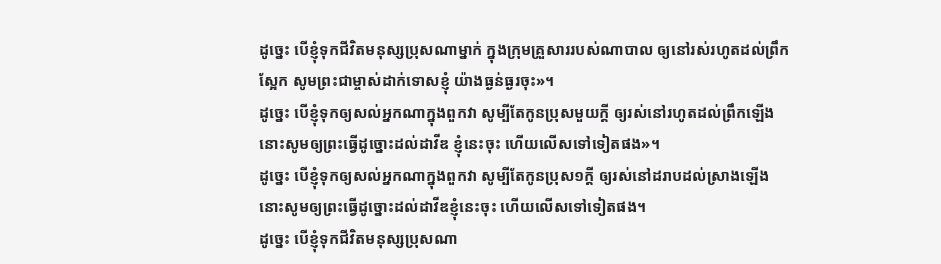ដូច្នេះ បើខ្ញុំទុកជីវិតមនុស្សប្រុសណាម្នាក់ ក្នុងក្រុមគ្រួសាររបស់ណាបាល ឲ្យនៅរស់រហូតដល់ព្រឹកស្អែក សូមព្រះជាម្ចាស់ដាក់ទោសខ្ញុំ យ៉ាងធ្ងន់ធ្ងរចុះ»។
ដូច្នេះ បើខ្ញុំទុកឲ្យសល់អ្នកណាក្នុងពួកវា សូម្បីតែកូនប្រុសមួយក្តី ឲ្យរស់នៅរហូតដល់ព្រឹកឡើង នោះសូមឲ្យព្រះធ្វើដូច្នោះដល់ដាវីឌ ខ្ញុំនេះចុះ ហើយលើសទៅទៀតផង»។
ដូច្នេះ បើខ្ញុំទុកឲ្យសល់អ្នកណាក្នុងពួកវា សូម្បីតែកូនប្រុស១ក្តី ឲ្យរស់នៅដរាបដល់ស្រាងឡើង នោះសូមឲ្យព្រះធ្វើដូច្នោះដល់ដាវីឌខ្ញុំនេះចុះ ហើយលើសទៅទៀតផង។
ដូច្នេះ បើខ្ញុំទុកជីវិតមនុស្សប្រុសណា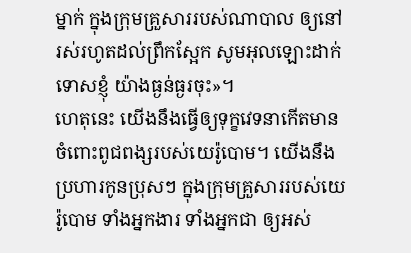ម្នាក់ ក្នុងក្រុមគ្រួសាររបស់ណាបាល ឲ្យនៅរស់រហូតដល់ព្រឹកស្អែក សូមអុលឡោះដាក់ទោសខ្ញុំ យ៉ាងធ្ងន់ធ្ងរចុះ»។
ហេតុនេះ យើងនឹងធ្វើឲ្យទុក្ខវេទនាកើតមានចំពោះពូជពង្សរបស់យេរ៉ូបោម។ យើងនឹងប្រហារកូនប្រុសៗ ក្នុងក្រុមគ្រួសាររបស់យេរ៉ូបោម ទាំងអ្នកងារ ទាំងអ្នកជា ឲ្យអស់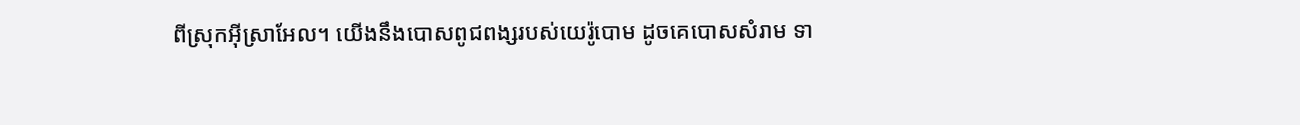ពីស្រុកអ៊ីស្រាអែល។ យើងនឹងបោសពូជពង្សរបស់យេរ៉ូបោម ដូចគេបោសសំរាម ទា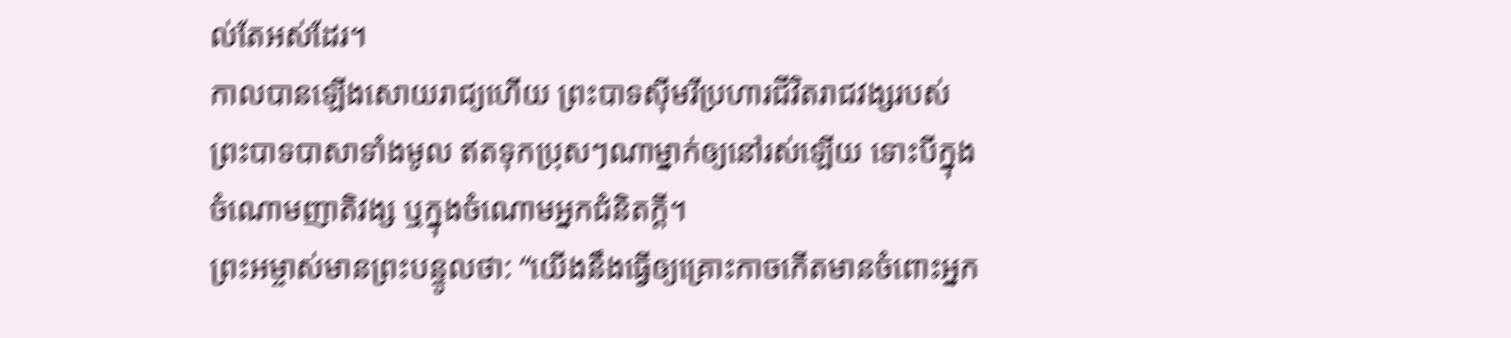ល់តែអស់ដែរ។
កាលបានឡើងសោយរាជ្យហើយ ព្រះបាទស៊ីមរីប្រហារជីវិតរាជវង្សរបស់ព្រះបាទបាសាទាំងមូល ឥតទុកប្រុសៗណាម្នាក់ឲ្យនៅរស់ឡើយ ទោះបីក្នុងចំណោមញាតិវង្ស ឬក្នុងចំណោមអ្នកជំនិតក្ដី។
ព្រះអម្ចាស់មានព្រះបន្ទូលថា: “យើងនឹងធ្វើឲ្យគ្រោះកាចកើតមានចំពោះអ្នក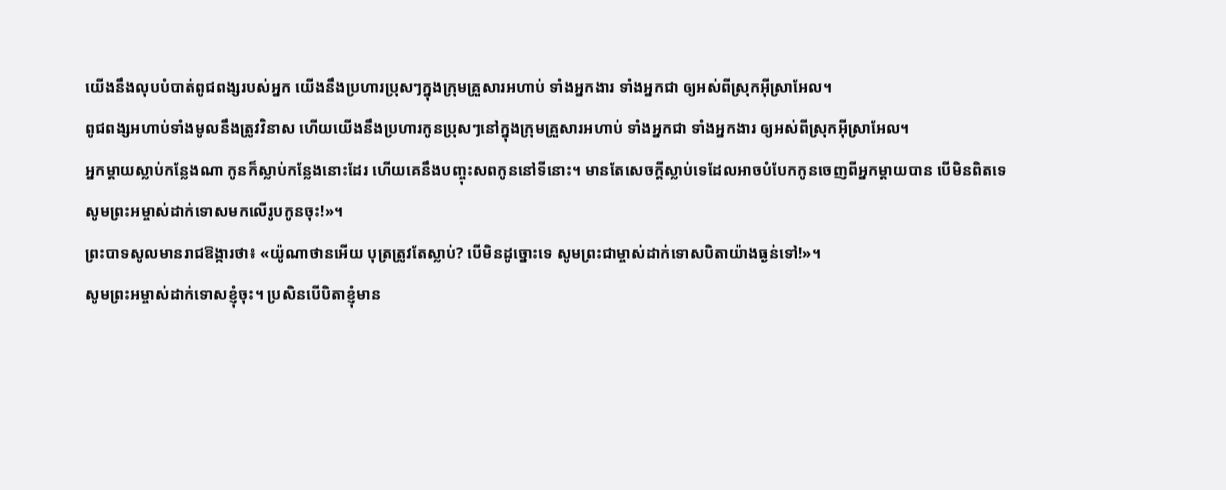យើងនឹងលុបបំបាត់ពូជពង្សរបស់អ្នក យើងនឹងប្រហារប្រុសៗក្នុងក្រុមគ្រួសារអហាប់ ទាំងអ្នកងារ ទាំងអ្នកជា ឲ្យអស់ពីស្រុកអ៊ីស្រាអែល។
ពូជពង្សអហាប់ទាំងមូលនឹងត្រូវវិនាស ហើយយើងនឹងប្រហារកូនប្រុសៗនៅក្នុងក្រុមគ្រួសារអហាប់ ទាំងអ្នកជា ទាំងអ្នកងារ ឲ្យអស់ពីស្រុកអ៊ីស្រាអែល។
អ្នកម្ដាយស្លាប់កន្លែងណា កូនក៏ស្លាប់កន្លែងនោះដែរ ហើយគេនឹងបញ្ចុះសពកូននៅទីនោះ។ មានតែសេចក្ដីស្លាប់ទេដែលអាចបំបែកកូនចេញពីអ្នកម្ដាយបាន បើមិនពិតទេ សូមព្រះអម្ចាស់ដាក់ទោសមកលើរូបកូនចុះ!»។
ព្រះបាទសូលមានរាជឱង្ការថា៖ «យ៉ូណាថានអើយ បុត្រត្រូវតែស្លាប់? បើមិនដូច្នោះទេ សូមព្រះជាម្ចាស់ដាក់ទោសបិតាយ៉ាងធ្ងន់ទៅ!»។
សូមព្រះអម្ចាស់ដាក់ទោសខ្ញុំចុះ។ ប្រសិនបើបិតាខ្ញុំមាន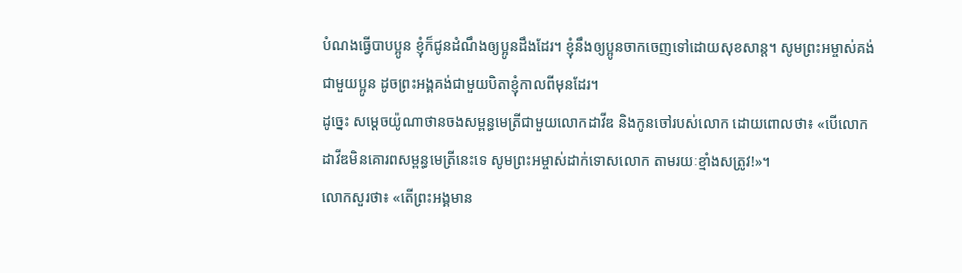បំណងធ្វើបាបប្អូន ខ្ញុំក៏ជូនដំណឹងឲ្យប្អូនដឹងដែរ។ ខ្ញុំនឹងឲ្យប្អូនចាកចេញទៅដោយសុខសាន្ត។ សូមព្រះអម្ចាស់គង់ជាមួយប្អូន ដូចព្រះអង្គគង់ជាមួយបិតាខ្ញុំកាលពីមុនដែរ។
ដូច្នេះ សម្ដេចយ៉ូណាថានចងសម្ពន្ធមេត្រីជាមួយលោកដាវីឌ និងកូនចៅរបស់លោក ដោយពោលថា៖ «បើលោកដាវីឌមិនគោរពសម្ពន្ធមេត្រីនេះទេ សូមព្រះអម្ចាស់ដាក់ទោសលោក តាមរយៈខ្មាំងសត្រូវ!»។
លោកសួរថា៖ «តើព្រះអង្គមាន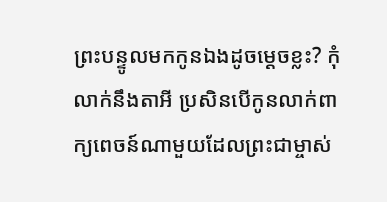ព្រះបន្ទូលមកកូនឯងដូចម្ដេចខ្លះ? កុំលាក់នឹងតាអី ប្រសិនបើកូនលាក់ពាក្យពេចន៍ណាមួយដែលព្រះជាម្ចាស់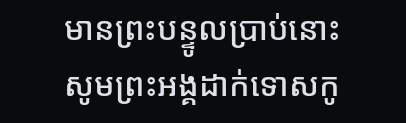មានព្រះបន្ទូលប្រាប់នោះ សូមព្រះអង្គដាក់ទោសកូ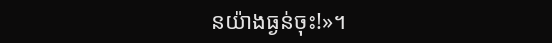នយ៉ាងធ្ងន់ចុះ!»។